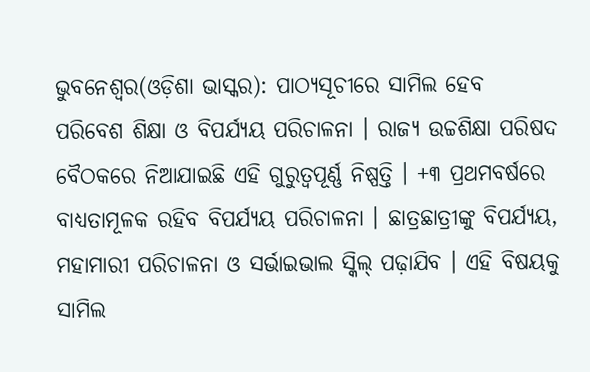ଭୁବନେଶ୍ୱର(ଓଡ଼ିଶା ଭାସ୍କର): ପାଠ୍ୟସୂଚୀରେ ସାମିଲ ହେବ ପରିବେଶ ଶିକ୍ଷା ଓ ବିପର୍ଯ୍ୟୟ ପରିଚାଳନା । ରାଜ୍ୟ ଉଚ୍ଚଶିକ୍ଷା ପରିଷଦ ବୈଠକରେ ନିଆଯାଇଛି ଏହି ଗୁରୁତ୍ୱପୂର୍ଣ୍ଣ ନିଷ୍ପତ୍ତି । +୩ ପ୍ରଥମବର୍ଷରେ ବାଧ୍ୟତାମୂଳକ ରହିବ ବିପର୍ଯ୍ୟୟ ପରିଚାଳନା । ଛାତ୍ରଛାତ୍ରୀଙ୍କୁ ବିପର୍ଯ୍ୟୟ, ମହାମାରୀ ପରିଚାଳନା ଓ ସର୍ଭାଇଭାଲ ସ୍କିଲ୍ ପଢ଼ାଯିବ । ଏହି ବିଷୟକୁ ସାମିଲ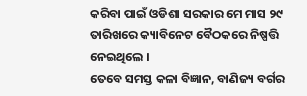କରିବା ପାଇଁ ଓଡିଶା ସରକାର ମେ ମାସ ୨୯ ତାରିଖରେ କ୍ୟାବିନେଟ ବୈଠକରେ ନିଷ୍ପତ୍ତି ନେଇଥିଲେ ।
ତେବେ ସମସ୍ତ କଳା ବିଜ୍ଞାନ, ବାଣିଜ୍ୟ ବର୍ଗର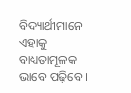ବିଦ୍ୟାର୍ଥୀମାନେ ଏହାକୁ ବାଧ୍ୟତାମୂଳକ ଭାବେ ପଢ଼ିବେ ।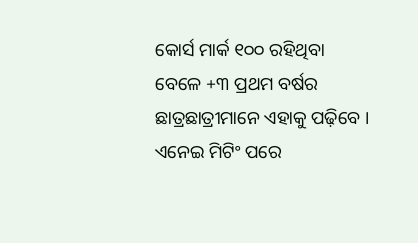କୋର୍ସ ମାର୍କ ୧୦୦ ରହିଥିବା ବେଳେ +୩ ପ୍ରଥମ ବର୍ଷର ଛାତ୍ରଛାତ୍ରୀମାନେ ଏହାକୁ ପଢ଼ିବେ । ଏନେଇ ମିଟିଂ ପରେ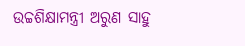ଉଚ୍ଚଶିକ୍ଷାମନ୍ତ୍ରୀ ଅରୁଣ ସାହୁ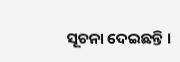ସୂଚନା ଦେଇଛନ୍ତି ।